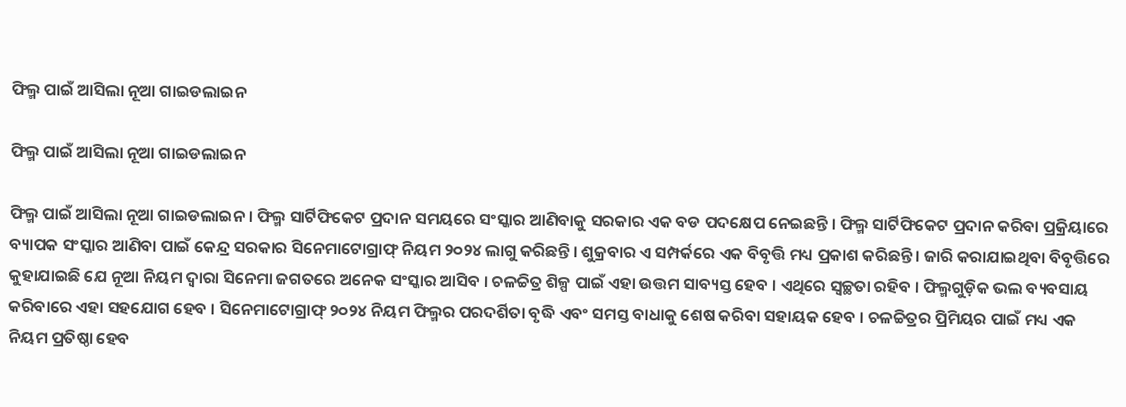ଫିଲ୍ମ ପାଇଁ ଆସିଲା ନୂଆ ଗାଇଡଲାଇନ

ଫିଲ୍ମ ପାଇଁ ଆସିଲା ନୂଆ ଗାଇଡଲାଇନ

ଫିଲ୍ମ ପାଇଁ ଆସିଲା ନୂଆ ଗାଇଡଲାଇନ । ଫିଲ୍ମ ସାର୍ଟିଫିକେଟ ପ୍ରଦାନ ସମୟରେ ସଂସ୍କାର ଆଣିବାକୁ ସରକାର ଏକ ବଡ ପଦକ୍ଷେପ ନେଇଛନ୍ତି । ଫିଲ୍ମ ସାର୍ଟିଫିକେଟ ପ୍ରଦାନ କରିବା ପ୍ରକ୍ରିୟାରେ ବ୍ୟାପକ ସଂସ୍କାର ଆଣିବା ପାଇଁ କେନ୍ଦ୍ର ସରକାର ସିନେମାଟୋଗ୍ରାଫ୍ ନିୟମ ୨୦୨୪ ଲାଗୁ କରିଛନ୍ତି । ଶୁକ୍ରବାର ଏ ସମ୍ପର୍କରେ ଏକ ବିବୃତ୍ତି ମଧ୍ୟ ପ୍ରକାଶ କରିଛନ୍ତି । ଜାରି କରାଯାଇଥିବା ବିବୃତ୍ତିରେ କୁହାଯାଇଛି ଯେ ନୂଆ ନିୟମ ଦ୍ୱାରା ସିନେମା ଜଗତରେ ଅନେକ ସଂସ୍କାର ଆସିବ । ଚଳଚ୍ଚିତ୍ର ଶିଳ୍ପ ପାଇଁ ଏହା ଉତ୍ତମ ସାବ୍ୟସ୍ତ ହେବ । ଏଥିରେ ସ୍ୱଚ୍ଛତା ରହିବ । ଫିଲ୍ମଗୁଡ଼ିକ ଭଲ ବ୍ୟବସାୟ କରିବାରେ ଏହା ସହଯୋଗ ହେବ । ସିନେମାଟୋଗ୍ରାଫ୍ ୨୦୨୪ ନିୟମ ଫିଲ୍ମର ପରଦର୍ଶିତା ବୃଦ୍ଧି ଏବଂ ସମସ୍ତ ବାଧାକୁ ଶେଷ କରିବା ସହାୟକ ହେବ । ଚଳଚ୍ଚିତ୍ରର ପ୍ରିମିୟର ପାଇଁ ମଧ୍ୟ ଏକ ନିୟମ ପ୍ରତିଷ୍ଠା ହେବ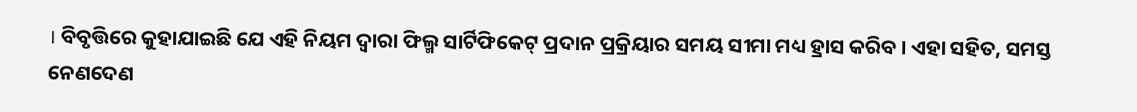। ବିବୃତ୍ତିରେ କୁହାଯାଇଛି ଯେ ଏହି ନିୟମ ଦ୍ୱାରା ଫିଲ୍ମ ସାର୍ଟିଫିକେଟ୍ ପ୍ରଦାନ ପ୍ରକ୍ରିୟାର ସମୟ ସୀମା ମଧ୍ୟ ହ୍ରାସ କରିବ । ଏହା ସହିତ, ସମସ୍ତ ନେଣଦେଣ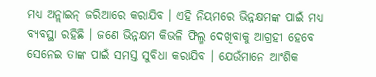ମଧ୍ୟ ଅନ୍ଲାଇନ୍ ଜରିଆରେ କରାଯିବ । ଏହି ନିୟମରେ ଭିନ୍ନକ୍ଷମଙ୍କ ପାଇଁ ମଧ୍ୟ ବ୍ୟବସ୍ଥା ରହିଛି । ଜଣେ ଭିନ୍ନକ୍ଷମ କିଭଳି ଫିଲ୍ମ ଦେଖିବାକୁ ଆଗ୍ରହୀ ହେବେ ସେନେଇ ତାଙ୍କ ପାଇଁ ସମସ୍ତ ସୁବିଧା କରାଯିବ । ଯେଉଁମାନେ ଆଂଶିକ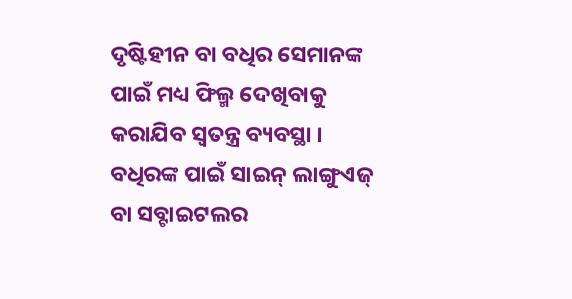ଦୃଷ୍ଟିହୀନ ବା ବଧିର ସେମାନଙ୍କ ପାଇଁ ମଧ୍ୟ ଫିଲ୍ମ ଦେଖିବାକୁ କରାଯିବ ସ୍ୱତନ୍ତ୍ର ବ୍ୟବସ୍ଥା । ବଧିରଙ୍କ ପାଇଁ ସାଇନ୍ ଲାଙ୍ଗୁଏଜ୍ ବା ସବ୍ଟାଇଟଲର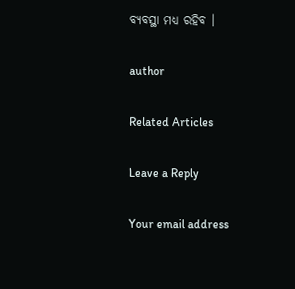ବ୍ୟବସ୍ଥା ମଧ୍ୟ ରହିବ ।

author

Related Articles

Leave a Reply

Your email address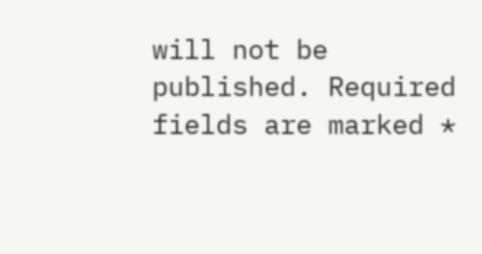will not be published. Required fields are marked *